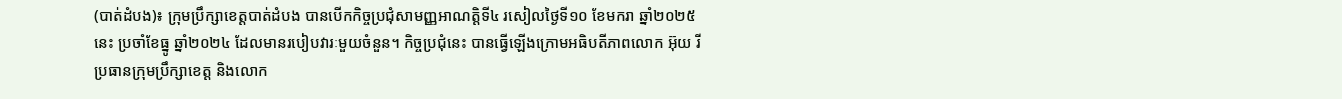(បាត់ដំបង)៖ ក្រុមប្រឹក្សាខេត្តបាត់ដំបង បានបើកកិច្ចប្រជុំសាមញ្ញអាណត្តិទី៤ រសៀលថ្ងៃទី១០ ខែមករា ឆ្នាំ២០២៥នេះ ប្រចាំខែធ្នូ ឆ្នាំ២០២៤ ដែលមានរបៀបវារៈមួយចំនួន។ កិច្ចប្រជុំនេះ បានធ្វើឡើងក្រោមអធិបតីភាពលោក អ៊ុយ រី ប្រធានក្រុមប្រឹក្សាខេត្ត និងលោក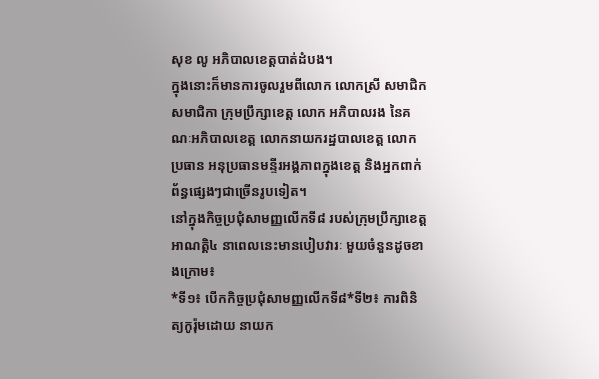សុខ លូ អភិបាលខេត្តបាត់ដំបង។
ក្នុងនោះក៏មានការចូលរួមពីលោក លោកស្រី សមាជិក សមាជិកា ក្រុមប្រឹក្សាខេត្ត លោក អភិបាលរង នៃគណៈអភិបាលខេត្ត លោកនាយករដ្ឋបាលខេត្ត លោកប្រធាន អនុប្រធានមន្ទីរអង្គភាពក្នុងខេត្ត និងអ្នកពាក់ព័ន្ធផ្សេងៗជាច្រើនរូបទៀត។
នៅក្នុងកិច្ចប្រជុំសាមញ្ញលើកទី៨ របស់ក្រុមប្រឹក្សាខេត្តអាណត្តិ៤ នាពេលនេះមានបៀបវារៈ មួយចំនួនដូចខាងក្រោម៖
*ទី១៖ បើកកិច្ចប្រជុំសាមញ្ញលើកទី៨*ទី២៖ ការពិនិត្យកូរ៉ុមដោយ នាយក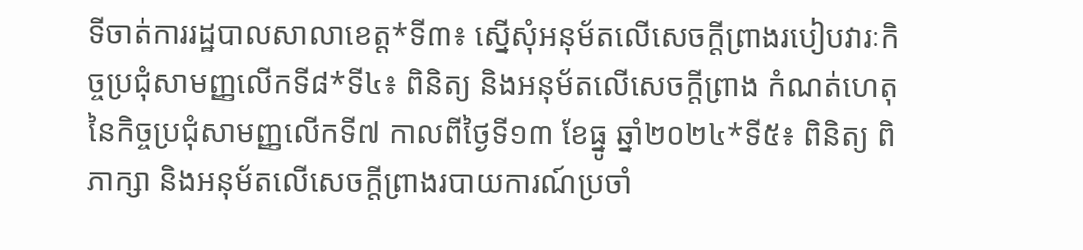ទីចាត់ការរដ្ឋបាលសាលាខេត្ត*ទី៣៖ ស្នើសុំអនុម័តលើសេចក្តីព្រាងរបៀបវារៈកិច្ចប្រជុំសាមញ្ញលើកទី៨*ទី៤៖ ពិនិត្យ និងអនុម័តលើសេចក្តីព្រាង កំណត់ហេតុនៃកិច្ចប្រជុំសាមញ្ញលើកទី៧ កាលពីថ្ងៃទី១៣ ខែធ្នូ ឆ្នាំ២០២៤*ទី៥៖ ពិនិត្យ ពិភាក្សា និងអនុម័តលើសេចក្តីព្រាងរបាយការណ៍ប្រចាំ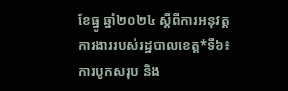ខែធ្នូ ឆ្នាំ២០២៤ ស្តីពីការអនុវត្តការងាររបស់រដ្ឋបាលខេត្ត*ទី៦៖ ការបូកសរុប និង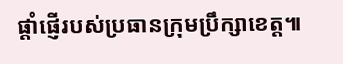ផ្តាំផ្ញើរបស់ប្រធានក្រុមប្រឹក្សាខេត្ត៕